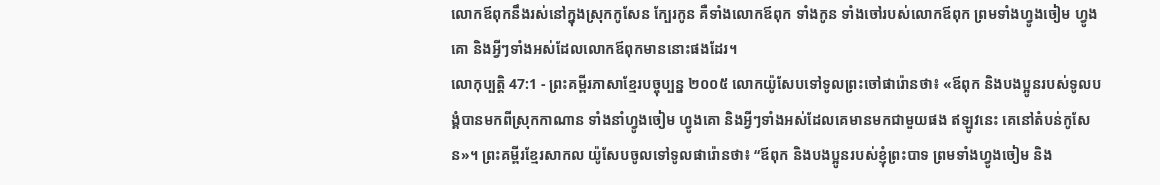លោកឪពុកនឹងរស់នៅក្នុងស្រុកកូសែន ក្បែរកូន គឺទាំងលោកឪពុក ទាំងកូន ទាំងចៅរបស់លោកឪពុក ព្រមទាំងហ្វូងចៀម ហ្វូងគោ និងអ្វីៗទាំងអស់ដែលលោកឪពុកមាននោះផងដែរ។
លោកុប្បត្តិ 47:1 - ព្រះគម្ពីរភាសាខ្មែរបច្ចុប្បន្ន ២០០៥ លោកយ៉ូសែបទៅទូលព្រះចៅផារ៉ោនថា៖ «ឪពុក និងបងប្អូនរបស់ទូលបង្គំបានមកពីស្រុកកាណាន ទាំងនាំហ្វូងចៀម ហ្វូងគោ និងអ្វីៗទាំងអស់ដែលគេមានមកជាមួយផង ឥឡូវនេះ គេនៅតំបន់កូសែន»។ ព្រះគម្ពីរខ្មែរសាកល យ៉ូសែបចូលទៅទូលផារ៉ោនថា៖ “ឪពុក និងបងប្អូនរបស់ខ្ញុំព្រះបាទ ព្រមទាំងហ្វូងចៀម និង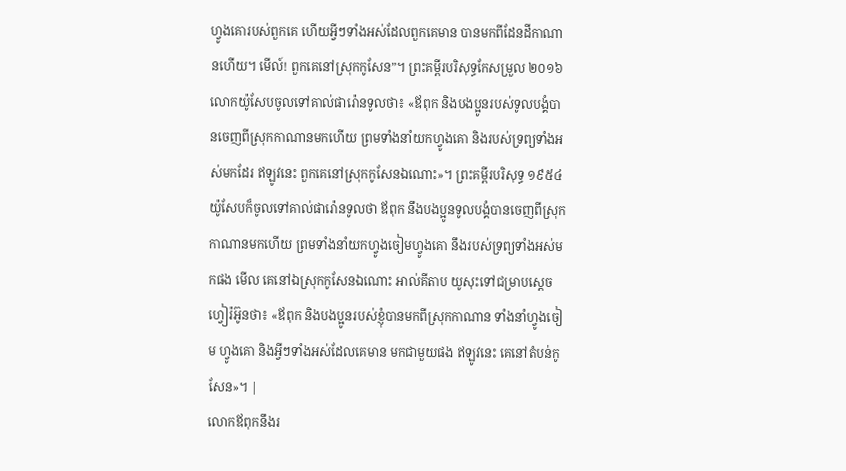ហ្វូងគោរបស់ពួកគេ ហើយអ្វីៗទាំងអស់ដែលពួកគេមាន បានមកពីដែនដីកាណានហើយ។ មើល៍! ពួកគេនៅស្រុកកូសែន”។ ព្រះគម្ពីរបរិសុទ្ធកែសម្រួល ២០១៦ លោកយ៉ូសែបចូលទៅគាល់ផារ៉ោនទូលថា៖ «ឪពុក និងបងប្អូនរបស់ទូលបង្គំបានចេញពីស្រុកកាណានមកហើយ ព្រមទាំងនាំយកហ្វូងគោ និងរបស់ទ្រព្យទាំងអស់មកដែរ ឥឡូវនេះ ពួកគេនៅស្រុកកូសែនឯណោះ»។ ព្រះគម្ពីរបរិសុទ្ធ ១៩៥៤ យ៉ូសែបក៏ចូលទៅគាល់ផារ៉ោនទូលថា ឪពុក នឹងបងប្អូនទូលបង្គំបានចេញពីស្រុកកាណានមកហើយ ព្រមទាំងនាំយកហ្វូងចៀមហ្វូងគោ នឹងរបស់ទ្រព្យទាំងអស់មកផង មើល គេនៅឯស្រុកកូសែនឯណោះ អាល់គីតាប យូសុះទៅជម្រាបស្តេចហ្វៀរ៉អ៊ូនថា៖ «ឪពុក និងបងប្អូនរបស់ខ្ញុំបានមកពីស្រុកកាណាន ទាំងនាំហ្វូងចៀម ហ្វូងគោ និងអ្វីៗទាំងអស់ដែលគេមាន មកជាមួយផង ឥឡូវនេះ គេនៅតំបន់កូសែន»។ |
លោកឪពុកនឹងរ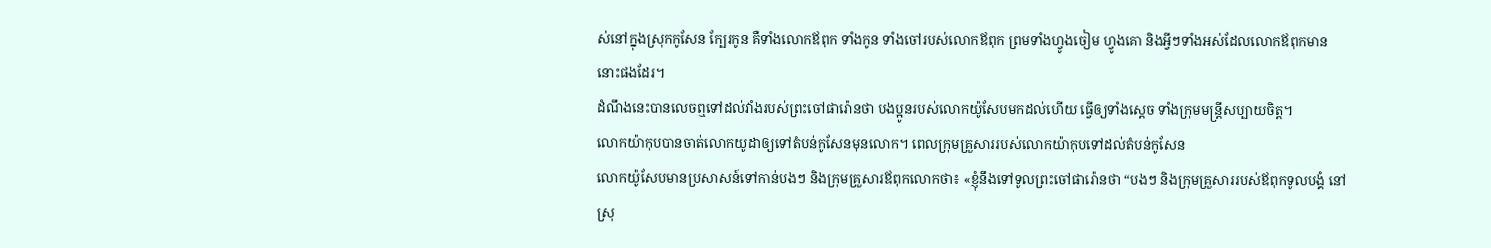ស់នៅក្នុងស្រុកកូសែន ក្បែរកូន គឺទាំងលោកឪពុក ទាំងកូន ទាំងចៅរបស់លោកឪពុក ព្រមទាំងហ្វូងចៀម ហ្វូងគោ និងអ្វីៗទាំងអស់ដែលលោកឪពុកមាននោះផងដែរ។
ដំណឹងនេះបានលេចឮទៅដល់វាំងរបស់ព្រះចៅផារ៉ោនថា បងប្អូនរបស់លោកយ៉ូសែបមកដល់ហើយ ធ្វើឲ្យទាំងស្ដេច ទាំងក្រុមមន្ត្រីសប្បាយចិត្ត។
លោកយ៉ាកុបបានចាត់លោកយូដាឲ្យទៅតំបន់កូសែនមុនលោក។ ពេលក្រុមគ្រួសាររបស់លោកយ៉ាកុបទៅដល់តំបន់កូសែន
លោកយ៉ូសែបមានប្រសាសន៍ទៅកាន់បងៗ និងក្រុមគ្រួសារឪពុកលោកថា៖ «ខ្ញុំនឹងទៅទូលព្រះចៅផារ៉ោនថា “បងៗ និងក្រុមគ្រួសាររបស់ឪពុកទូលបង្គំ នៅស្រុ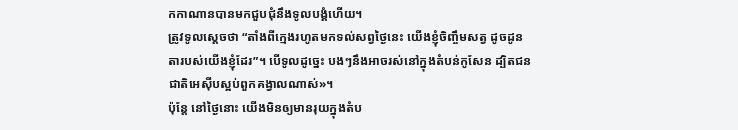កកាណានបានមកជួបជុំនឹងទូលបង្គំហើយ។
ត្រូវទូលស្ដេចថា “តាំងពីក្មេងរហូតមកទល់សព្វថ្ងៃនេះ យើងខ្ញុំចិញ្ចឹមសត្វ ដូចដូនតារបស់យើងខ្ញុំដែរ”។ បើទូលដូច្នេះ បងៗនឹងអាចរស់នៅក្នុងតំបន់កូសែន ដ្បិតជនជាតិអេស៊ីបស្អប់ពួកគង្វាលណាស់»។
ប៉ុន្តែ នៅថ្ងៃនោះ យើងមិនឲ្យមានរុយក្នុងតំប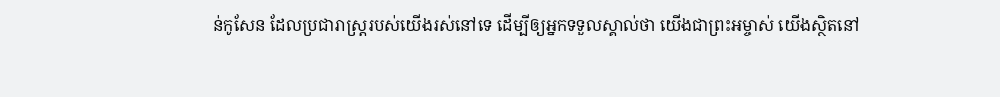ន់កូសែន ដែលប្រជារាស្ត្ររបស់យើងរស់នៅទេ ដើម្បីឲ្យអ្នកទទួលស្គាល់ថា យើងជាព្រះអម្ចាស់ យើងស្ថិតនៅ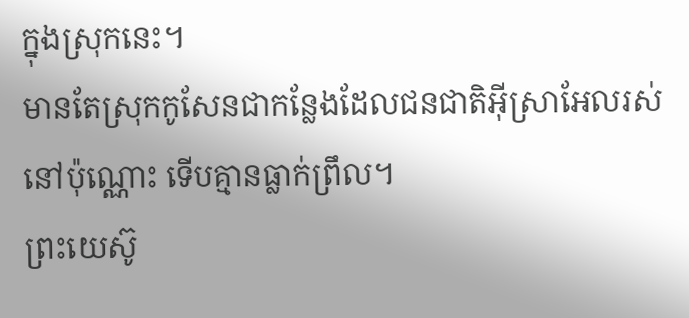ក្នុងស្រុកនេះ។
មានតែស្រុកកូសែនជាកន្លែងដែលជនជាតិអ៊ីស្រាអែលរស់នៅប៉ុណ្ណោះ ទើបគ្មានធ្លាក់ព្រឹល។
ព្រះយេស៊ូ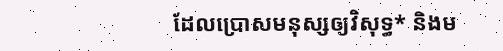ដែលប្រោសមនុស្សឲ្យវិសុទ្ធ* និងម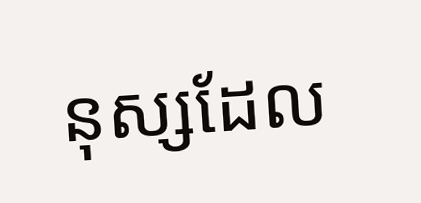នុស្សដែល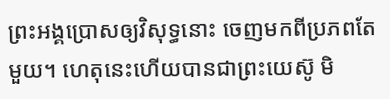ព្រះអង្គប្រោសឲ្យវិសុទ្ធនោះ ចេញមកពីប្រភពតែមួយ។ ហេតុនេះហើយបានជាព្រះយេស៊ូ មិ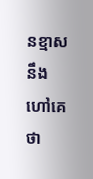នខ្មាសនឹងហៅគេថា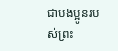ជាបងប្អូនរបស់ព្រះ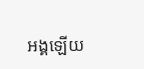អង្គឡើយ